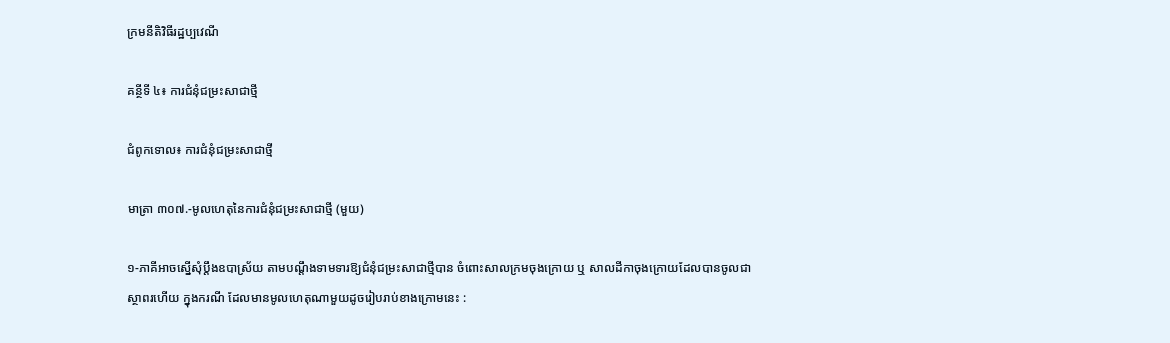ក្រមនីតិវិធីរដ្ឋប្បវេណី

គនី្ថទី ៤៖ ការជំនុំជម្រះសាជាថ្មី

ជំពូកទោល៖ ការជំនុំជម្រះសាជាថ្មី

មាត្រា ៣០៧.-មូលហេតុនៃការជំនុំជម្រះសាជាថ្មី (មួយ)

១-ភាគីអាចស្នើសុំប្តឹងឧបាស្រ័យ តាមបណ្តឹងទាមទារឱ្យជំនុំជម្រះសាជាថ្មីបាន ចំពោះសាលក្រមចុងក្រោយ ឬ សាលដីកាចុងក្រោយដែលបានចូលជាស្ថាពរហើយ ក្នុងករណី ដែលមានមូលហេតុណាមួយដូចរៀបរាប់ខាងក្រោមនេះ :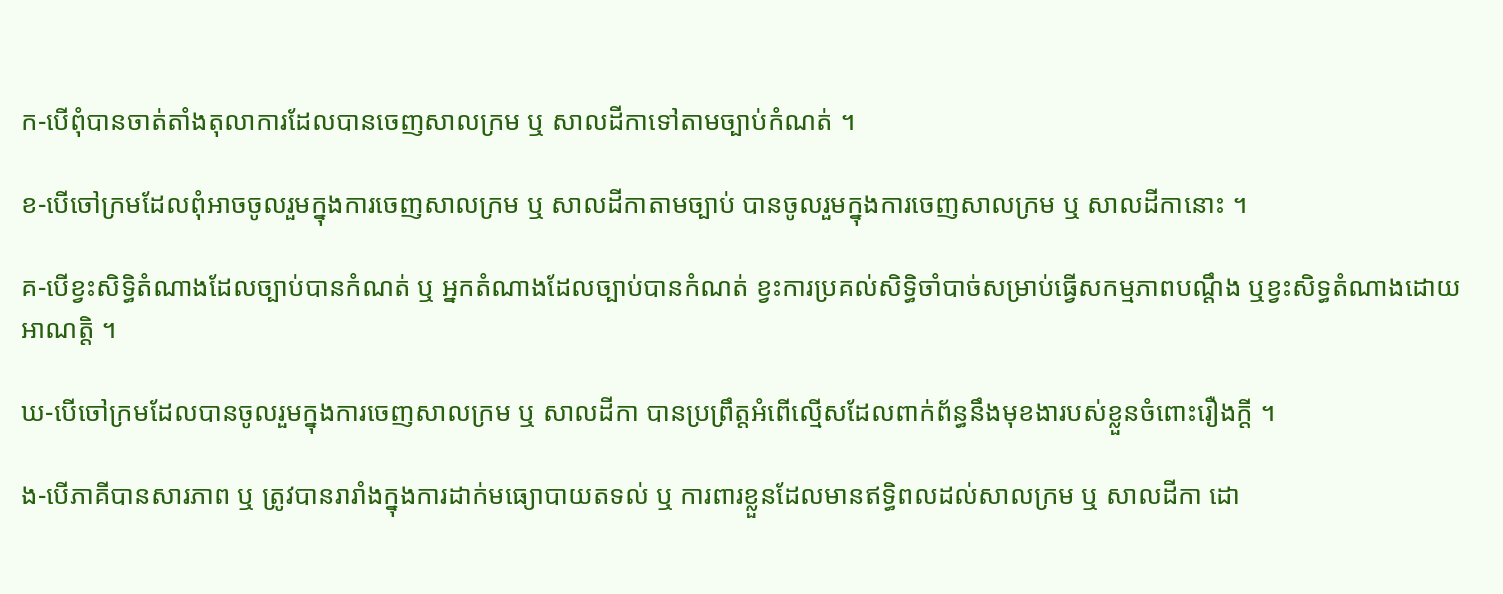ក-បើពុំបានចាត់តាំងតុលាការដែលបានចេញសាលក្រម ឬ សាលដីកាទៅតាមច្បាប់កំណត់ ។

ខ-បើចៅក្រមដែលពុំអាចចូលរួមក្នុងការចេញសាលក្រម ឬ សាលដីកាតាមច្បាប់ បានចូលរួមក្នុងការចេញសាលក្រម ឬ សាលដីកានោះ ។

គ-បើខ្វះសិទ្ធិតំណាងដែលច្បាប់បានកំណត់ ឬ អ្នកតំណាងដែលច្បាប់បានកំណត់ ខ្វះការប្រគល់សិទ្ធិចាំបាច់សម្រាប់ធ្វើសកម្មភាពបណ្តឹង ឬខ្វះសិទ្ធតំណាងដោយអាណត្តិ ។

ឃ-បើចៅក្រមដែលបានចូលរួមក្នុងការចេញសាលក្រម ឬ សាលដីកា បានប្រព្រឹត្តអំពើល្មើសដែលពាក់ព័ន្ធនឹងមុខងារបស់ខ្លួនចំពោះរឿងក្តី ។

ង-បើភាគីបានសារភាព ឬ ត្រូវបានរារាំងក្នុងការដាក់មធ្យោបាយតទល់ ឬ ការពារខ្លួនដែលមានឥទ្ធិពលដល់សាលក្រម ឬ សាលដីកា ដោ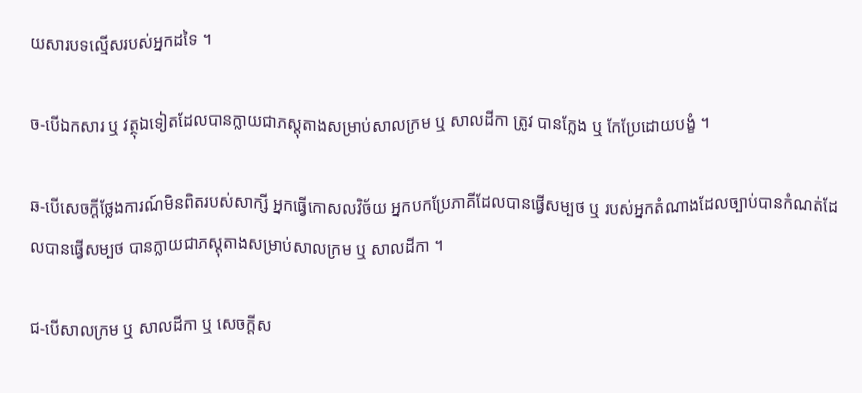យសារបទល្មើសរបស់អ្នកដទៃ ។

ច-បើឯកសារ ឬ វត្ថុឯទៀតដែលបានក្លាយជាភស្តុតាងសម្រាប់សាលក្រម ឬ សាលដីកា ត្រូវ បានក្លែង ឬ កែប្រែដោយបង្ខំ ។

ឆ-បើសេចក្តីថ្លែងការណ៍មិនពិតរបស់សាក្សី អ្នកធ្វើកោសលវិច័យ អ្នកបកប្រែភាគីដែលបានផ្វើសម្បថ ឬ របស់អ្នកតំណាងដែលច្បាប់បានកំណត់ដែលបានផ្វើសម្បថ បានក្លាយជាភស្តុតាងសម្រាប់សាលក្រម ឬ សាលដីកា ។

ជ-បើសាលក្រម ឬ សាលដីកា ឬ សេចក្តីស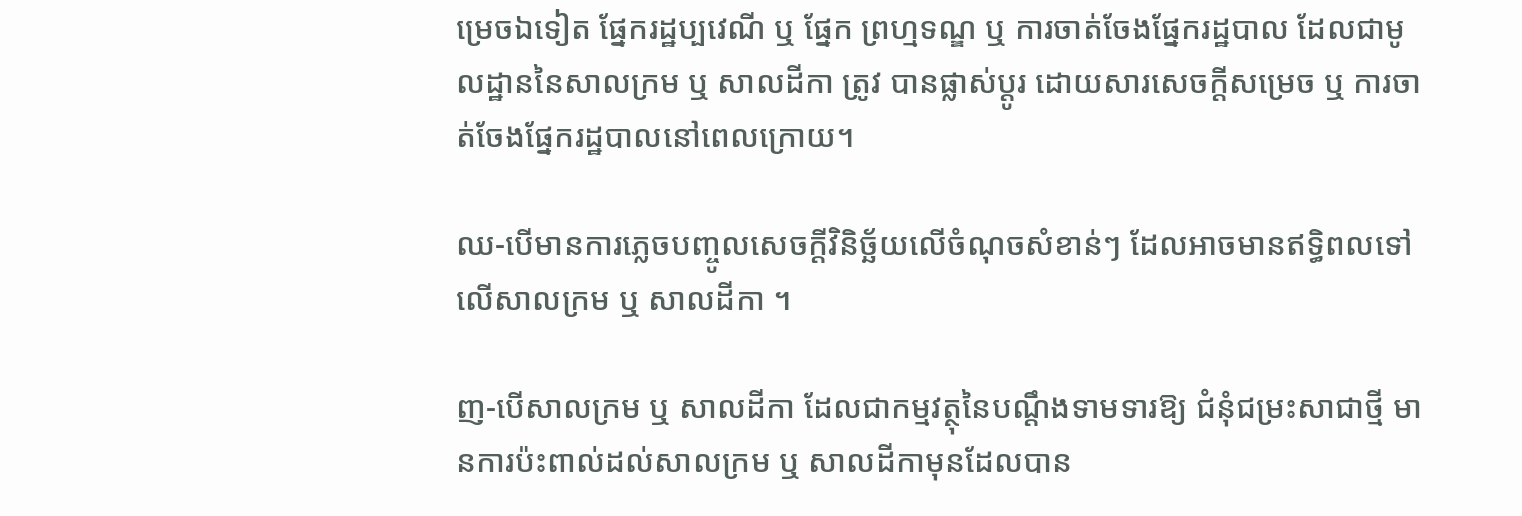ម្រេចឯទៀត ផ្នែករដ្ឋប្បវេណី ឬ ផ្នែក ព្រហ្មទណ្ឌ ឬ ការចាត់ចែងផ្នែករដ្ឋបាល ដែលជាមូលដ្ឋាននៃសាលក្រម ឬ សាលដីកា ត្រូវ បានផ្លាស់ប្តូរ ដោយសារសេចក្តីសម្រេច ឬ ការចាត់ចែងផ្នែករដ្ឋបាលនៅពេលក្រោយ។

ឈ-បើមានការភ្លេចបញ្ចូលសេចក្តីវិនិច្ឆ័យលើចំណុចសំខាន់ៗ ដែលអាចមានឥទ្ធិពលទៅលើសាលក្រម ឬ សាលដីកា ។

ញ-បើសាលក្រម ឬ សាលដីកា ដែលជាកម្មវត្ថុនៃបណ្តឹងទាមទារឱ្យ ជំនុំជម្រះសាជាថ្មី មានការប៉ះពាល់ដល់សាលក្រម ឬ សាលដីកាមុនដែលបាន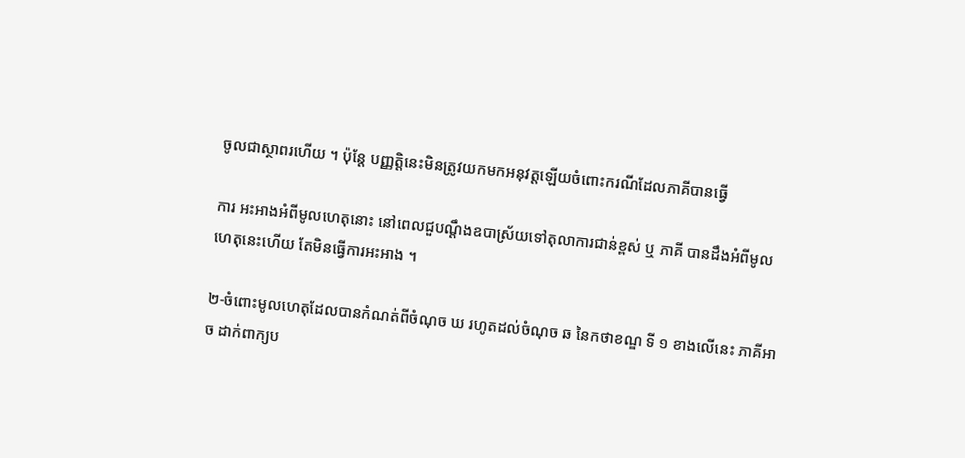ចូលជាស្ថាពរហើយ ។ ប៉ុន្តែ បញ្ញត្តិនេះមិនត្រូវយកមកអនុវត្តឡើយចំពោះករណីដែលភាគីបានធ្វើ

ការ អះអាងអំពីមូលហេតុនោះ នៅពេលជួបណ្ដឹងឧបាស្រ័យទៅតុលាការជាន់ខ្ពស់ ឬ ភាគី បានដឹងអំពីមូលហេតុនេះហើយ តែមិនធ្វើការអះអាង ។

២-ចំពោះមូលហេតុដែលបានកំណត់ពីចំណុច ឃ រហូតដល់ចំណុច ឆ នៃកថាខណ្ឌ ទី ១ ខាងលើនេះ ភាគីអាច ដាក់ពាក្យប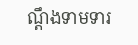ណ្តឹងទាមទារ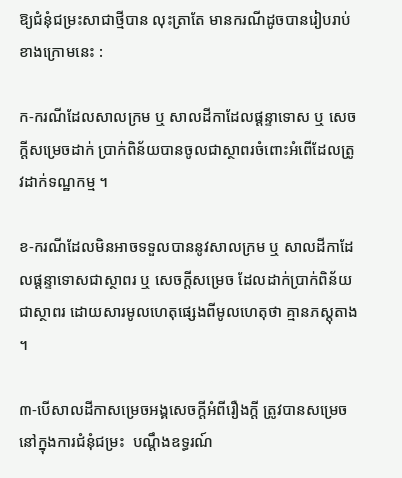ឱ្យជំនុំជម្រះសាជាថ្មីបាន លុះត្រាតែ មានករណីដូចបានរៀបរាប់ខាងក្រោមនេះ :

ក-ករណីដែលសាលក្រម ឬ សាលដីកាដែលផ្ដន្ទាទោស ឬ សេចក្តីសម្រេចដាក់ ប្រាក់ពិន័យបានចូលជាស្ថាពរចំពោះអំពើដែលត្រូវដាក់ទណ្ឋកម្ម ។

ខ-ករណីដែលមិនអាចទទួលបាននូវសាលក្រម ឬ សាលដីកាដែលផ្ដន្ទាទោសជាស្ថាពរ ឬ សេចក្តីសម្រេច ដែលដាក់ប្រាក់ពិន័យជាស្ថាពរ ដោយសារមូលហេតុផ្សេងពីមូលហេតុថា គ្មានភស្តុតាង ។

៣-បើសាលដីកាសម្រេចអង្គសេចក្តីអំពីរឿងក្តី ត្រូវបានសម្រេចនៅក្នុងការជំនុំជម្រះ  បណ្តឹងឧទ្ធរណ៍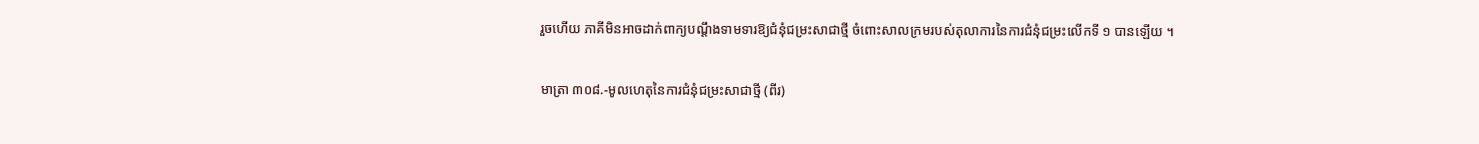រួចហើយ ភាគីមិនអាចដាក់ពាក្យបណ្តឹងទាមទារឱ្យជំនុំជម្រះសាជាថ្មី ចំពោះសាលក្រមរបស់តុលាការនៃការជំនុំជម្រះលើកទី ១ បានឡើយ ។

មាត្រា ៣០៨.-មូលហេតុនៃការជំនុំជម្រះសាជាថ្មី (ពីរ)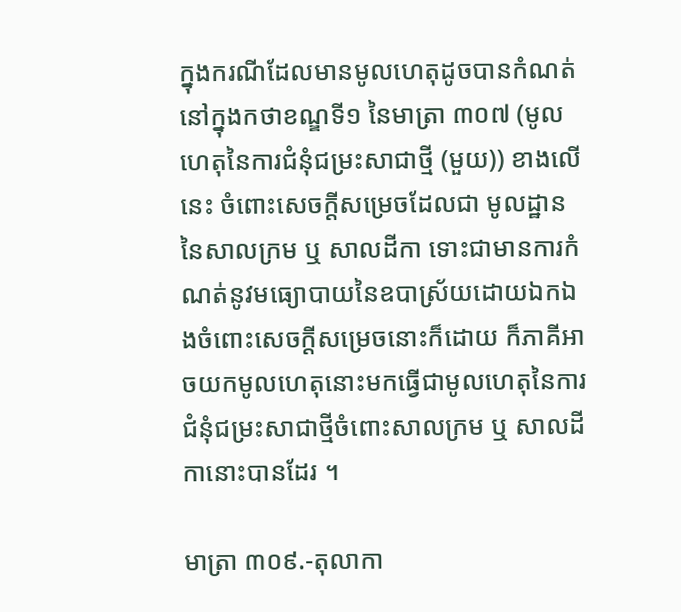ក្នុងករណីដែលមានមូលហេតុដូចបានកំណត់នៅក្នុងកថាខណ្ឌទី១ នៃមាត្រា ៣០៧ (មូលហេតុនៃការជំនុំជម្រះសាជាថ្មី (មួយ)) ខាងលើនេះ ចំពោះសេចក្តីសម្រេចដែលជា មូលដ្ឋាននៃសាលក្រម ឬ សាលដីកា ទោះជាមានការកំណត់នូវមធ្យោបាយនៃឧបាស្រ័យដោយឯកឯងចំពោះសេចក្តីសម្រេចនោះក៏ដោយ ក៏ភាគីអាចយកមូលហេតុនោះមកធ្វើជាមូលហេតុនៃការជំនុំជម្រះសាជាថ្មីចំពោះសាលក្រម ឬ សាលដីកានោះបានដែរ ។

មាត្រា ៣០៩.-តុលាកា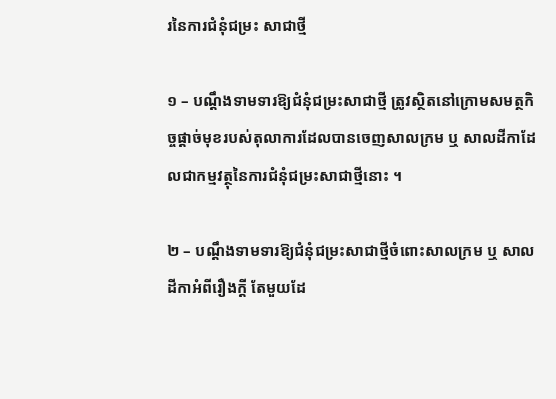រនៃការជំនុំជម្រះ សាជាថ្មី

១ – បណ្តឹងទាមទារឱ្យជំនុំជម្រះសាជាថ្មី ត្រូវស្ថិតនៅក្រោមសមត្ថកិច្ចផ្តាច់មុខរបស់តុលាការដែលបានចេញសាលក្រម ឬ សាលដីកាដែលជាកម្មវត្ថុនៃការជំនុំជម្រះសាជាថ្មីនោះ ។

២ – បណ្តឹងទាមទារឱ្យជំនុំជម្រះសាជាថ្មីចំពោះសាលក្រម ឬ សាលដីកាអំពីរឿងក្តី តែមួយដែ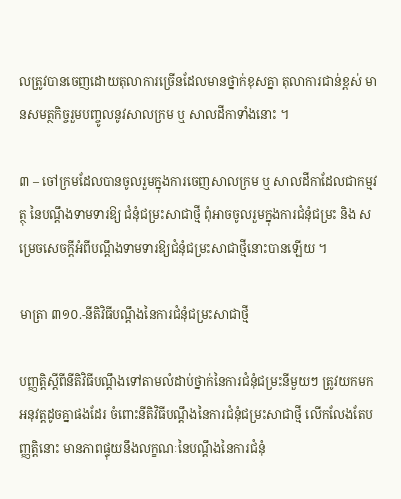លត្រូវបានចេញដោយតុលាការច្រើនដែលមានថ្នាក់ខុសគ្នា តុលាការជាន់ខ្ពស់ មានសមត្ថកិច្ចរួមបញ្ចូលនូវសាលក្រម ឬ សាលដីកាទាំងនោះ ។

៣ – ចៅក្រមដែលបានចូលរួមក្នុងការចេញសាលក្រម ឬ សាលដីកាដែលជាកម្មវត្ថុ នៃបណ្តឹងទាមទារឱ្យ ជំនុំជម្រះសាជាថ្មី ពុំអាចចូលរួមក្នុងការជំនុំជម្រះ និង សម្រេចសេចក្តីអំពីបណ្ដឹងទាមទារឱ្យជំនុំជម្រះសាជាថ្មីនោះបានឡើយ ។

មាត្រា ៣១០.-នីតិវិធីបណ្ដឹងនៃការជំនុំជម្រះសាជាថ្មី

បញ្ញត្តិស្តីពីនីតិវិធីបណ្តឹងទៅតាមលំដាប់ថ្នាក់នៃការជំនុំជម្រះនីមួយៗ ត្រូវយកមក អនុវត្តដូចគ្នាផងដែរ ចំពោះនីតិវិធីបណ្តឹងនៃការជំនុំជម្រះសាជាថ្មី លើកលែងតែបញ្ញត្តិនោះ មានភាពផ្ទុយនឹងលក្ខណៈនៃបណ្តឹងនៃការជំនុំ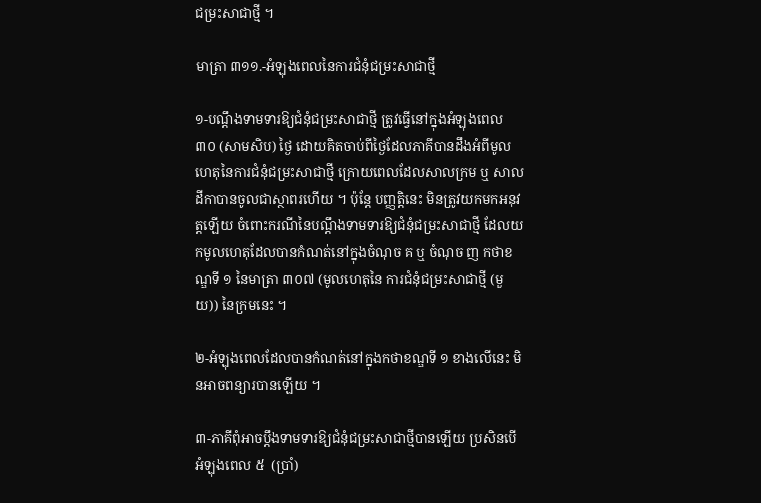ជម្រះសាជាថ្មី ។

មាត្រា ៣១១.-អំឡុងពេលនៃការជំនុំជម្រះសាជាថ្មី

១-បណ្ដឹងទាមទារឱ្យជំនុំជម្រះសាជាថ្មី ត្រូវធ្វើនៅក្នុងអំឡុងពេល ៣០ (សាមសិប) ថ្ងៃ ដោយគិតចាប់ពីថ្ងៃដែលភាគីបានដឹងអំពីមូលហេតុនៃការជំនុំជម្រះសាជាថ្មី ក្រោយពេលដែលសាលក្រម ឬ សាលដីកាបានចូលជាស្ថាពរហើយ ។ ប៉ុន្តែ បញ្ញត្តិនេះ មិនត្រូវយកមកអនុវត្តឡើយ ចំពោះករណីនៃបណ្តឹងទាមទារឱ្យជំនុំជម្រះសាជាថ្មី ដែលយកមូលហេតុដែលបានកំណត់នៅក្នុងចំណុច គ ឬ ចំណុច ញ កថាខណ្ឌទី ១ នៃមាត្រា ៣០៧ (មូលហេតុនៃ ការជំនុំជម្រះសាជាថ្មី (មួយ)) នៃក្រមនេះ ។

២-អំឡុងពេលដែលបានកំណត់នៅក្នុងកថាខណ្ឌទី ១ ខាងលើនេះ មិនអាចពន្យារបានឡើយ ។

៣-ភាគីពុំអាចប្តឹងទាមទារឱ្យជំនុំជម្រះសាជាថ្មីបានឡើយ ប្រសិនបើអំឡុងពេល ៥  (ប្រាំ)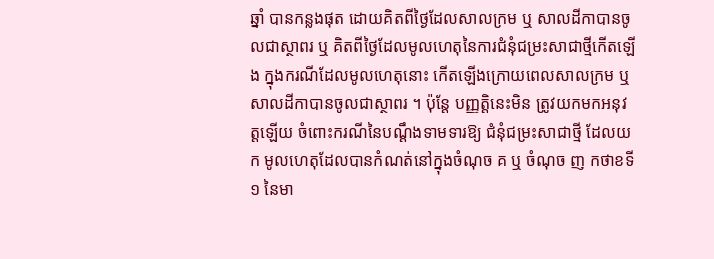ឆ្នាំ បានកន្លងផុត ដោយគិតពីថ្ងៃដែលសាលក្រម ឬ សាលដីកាបានចូលជាស្ថាពរ ឬ គិតពីថ្ងៃដែលមូលហេតុនៃការជំនុំជម្រះសាជាថ្មីកើតឡើង ក្នុងករណីដែលមូលហេតុនោះ កើតឡើងក្រោយពេលសាលក្រម ឬ សាលដីកាបានចូលជាស្ថាពរ ។ ប៉ុន្តែ បញ្ញត្តិនេះមិន ត្រូវយកមកអនុវត្តឡើយ ចំពោះករណីនៃបណ្តឹងទាមទារឱ្យ ជំនុំជម្រះសាជាថ្មី ដែលយក មូលហេតុដែលបានកំណត់នៅក្នុងចំណុច គ ឬ ចំណុច ញ កថាខទី ១ នៃមា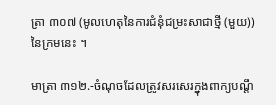ត្រា ៣០៧ (មូលហេតុនៃការជំនុំជម្រះសាជាថ្មី (មួយ)) នៃក្រមនេះ ។

មាត្រា ៣១២.-ចំណុចដែលត្រូវសរសេរក្នុងពាក្យបណ្តឹ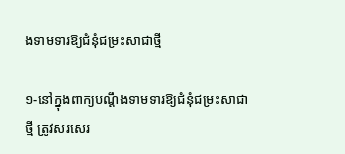ងទាមទារឱ្យជំនុំជម្រះសាជាថ្មី

១-នៅក្នុងពាក្យបណ្ដឹងទាមទារឱ្យជំនុំជម្រះសាជាថ្មី ត្រូវសរសេរ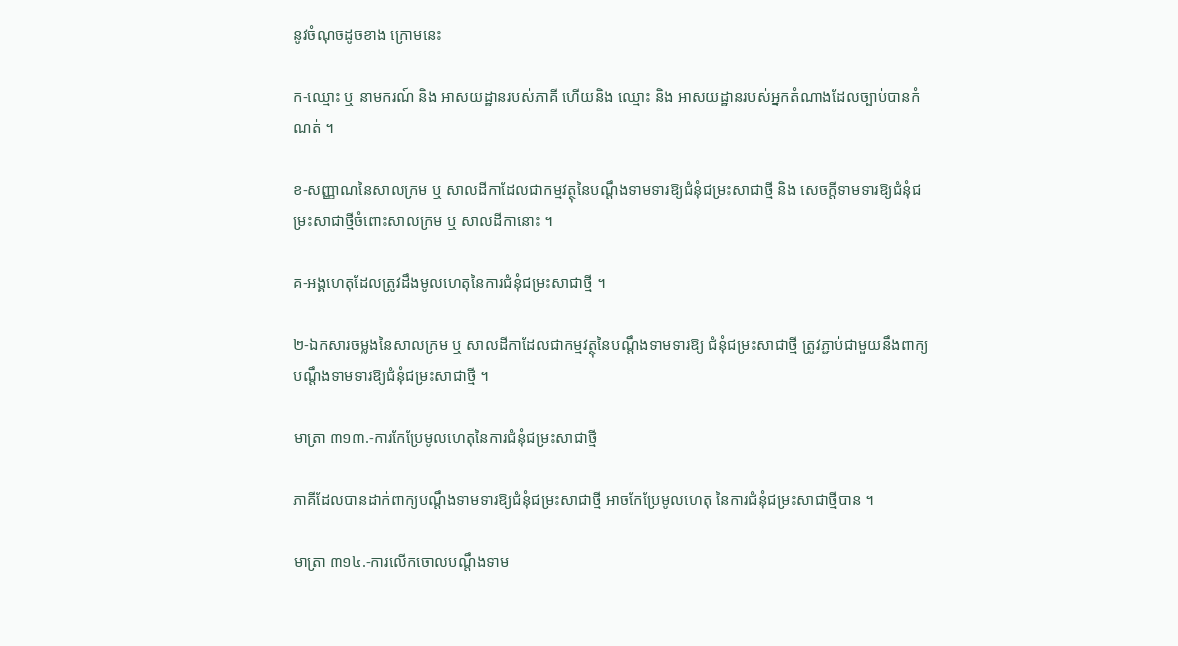នូវចំណុចដូចខាង ក្រោមនេះ

ក-ឈ្មោះ ឬ នាមករណ៍ និង អាសយដ្ឋានរបស់ភាគី ហើយនិង ឈ្មោះ និង អាសយដ្ឋានរបស់អ្នកតំណាងដែលច្បាប់បានកំណត់ ។

ខ-សញ្ញាណនៃសាលក្រម ឬ សាលដីកាដែលជាកម្មវត្ថុនៃបណ្តឹងទាមទារឱ្យជំនុំជម្រះសាជាថ្មី និង សេចក្តីទាមទារឱ្យជំនុំជម្រះសាជាថ្មីចំពោះសាលក្រម ឬ សាលដីកានោះ ។

គ-អង្គហេតុដែលត្រូវដឹងមូលហេតុនៃការជំនុំជម្រះសាជាថ្មី ។

២-ឯកសារចម្លងនៃសាលក្រម ឬ សាលដីកាដែលជាកម្មវត្ថុនៃបណ្ដឹងទាមទារឱ្យ ជំនុំជម្រះសាជាថ្មី ត្រូវភ្ជាប់ជាមួយនឹងពាក្យបណ្តឹងទាមទារឱ្យជំនុំជម្រះសាជាថ្មី ។

មាត្រា ៣១៣.-ការកែប្រែមូលហេតុនៃការជំនុំជម្រះសាជាថ្មី

ភាគីដែលបានដាក់ពាក្យបណ្តឹងទាមទារឱ្យជំនុំជម្រះសាជាថ្មី អាចកែប្រែមូលហេតុ នៃការជំនុំជម្រះសាជាថ្មីបាន ។

មាត្រា ៣១៤.-ការលើកចោលបណ្តឹងទាម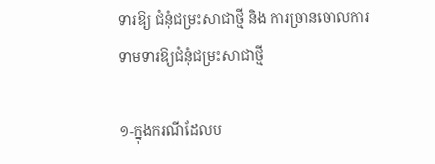ទារឱ្យ ជំនុំជម្រះសាជាថ្មី និង ការច្រានចោលការទាមទារឱ្យជំនុំជម្រះសាជាថ្មី

១-ក្នុងករណីដែលប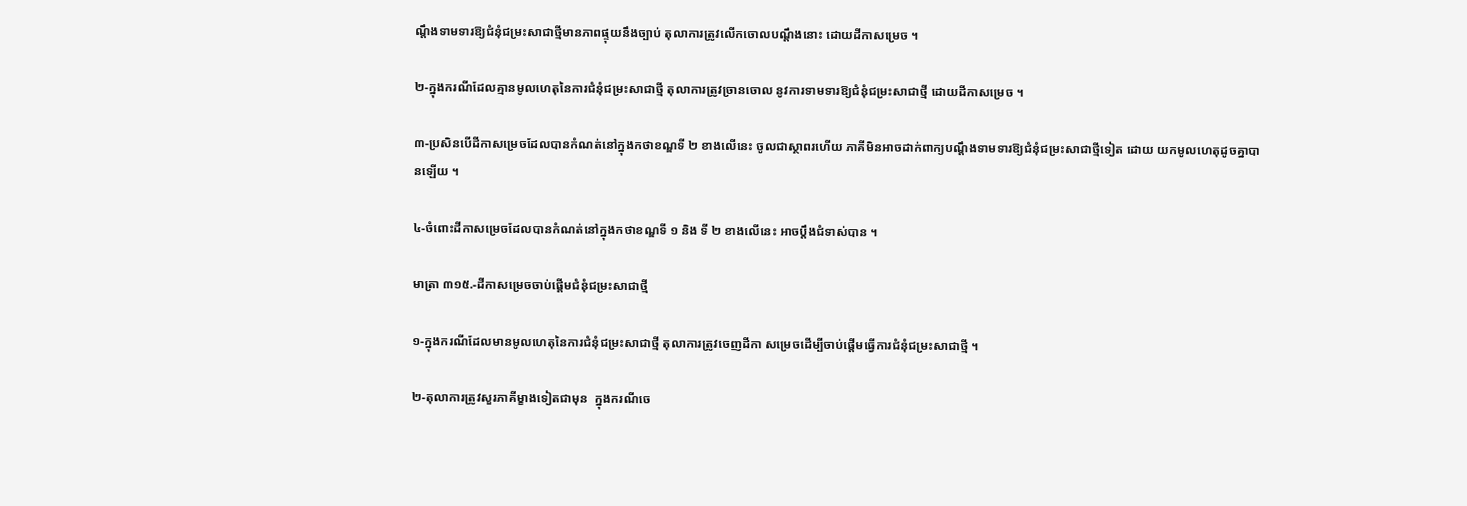ណ្តឹងទាមទារឱ្យជំនុំជម្រះសាជាថ្មីមានភាពផ្ទុយនឹងច្បាប់ តុលាការត្រូវលើកចោលបណ្តឹងនោះ ដោយដីកាសម្រេច ។

២-ក្នុងករណីដែលគ្មានមូលហេតុនៃការជំនុំជម្រះសាជាថ្មី តុលាការត្រូវច្រានចោល នូវការទាមទារឱ្យជំនុំជម្រះសាជាថ្មី ដោយដីកាសម្រេច ។

៣-ប្រសិនបើដីកាសម្រេចដែលបានកំណត់នៅក្នុងកថាខណ្ឌទី ២ ខាងលើនេះ ចូលជាស្ថាពរហើយ ភាគីមិនអាចដាក់ពាក្យបណ្ដឹងទាមទារឱ្យជំនុំជម្រះសាជាថ្មីទៀត ដោយ យកមូលហេតុដូចគ្នាបានឡើយ ។

៤-ចំពោះដីកាសម្រេចដែលបានកំណត់នៅក្នុងកថាខណ្ឌទី ១ និង ទី ២ ខាងលើនេះ អាចប្ដឹងជំទាស់បាន ។

មាត្រា ៣១៥.-ដីកាសម្រេចចាប់ផ្តើមជំនុំជម្រះសាជាថ្មី

១-ក្នុងករណីដែលមានមូលហេតុនៃការជំនុំជម្រះសាជាថ្មី តុលាការត្រូវចេញដីកា សម្រេចដើម្បីចាប់ផ្តើមធ្វើការជំនុំជម្រះសាជាថ្មី ។

២-តុលាការត្រូវសួរភាគីម្ខាងទៀតជាមុន  ក្នុងករណីចេ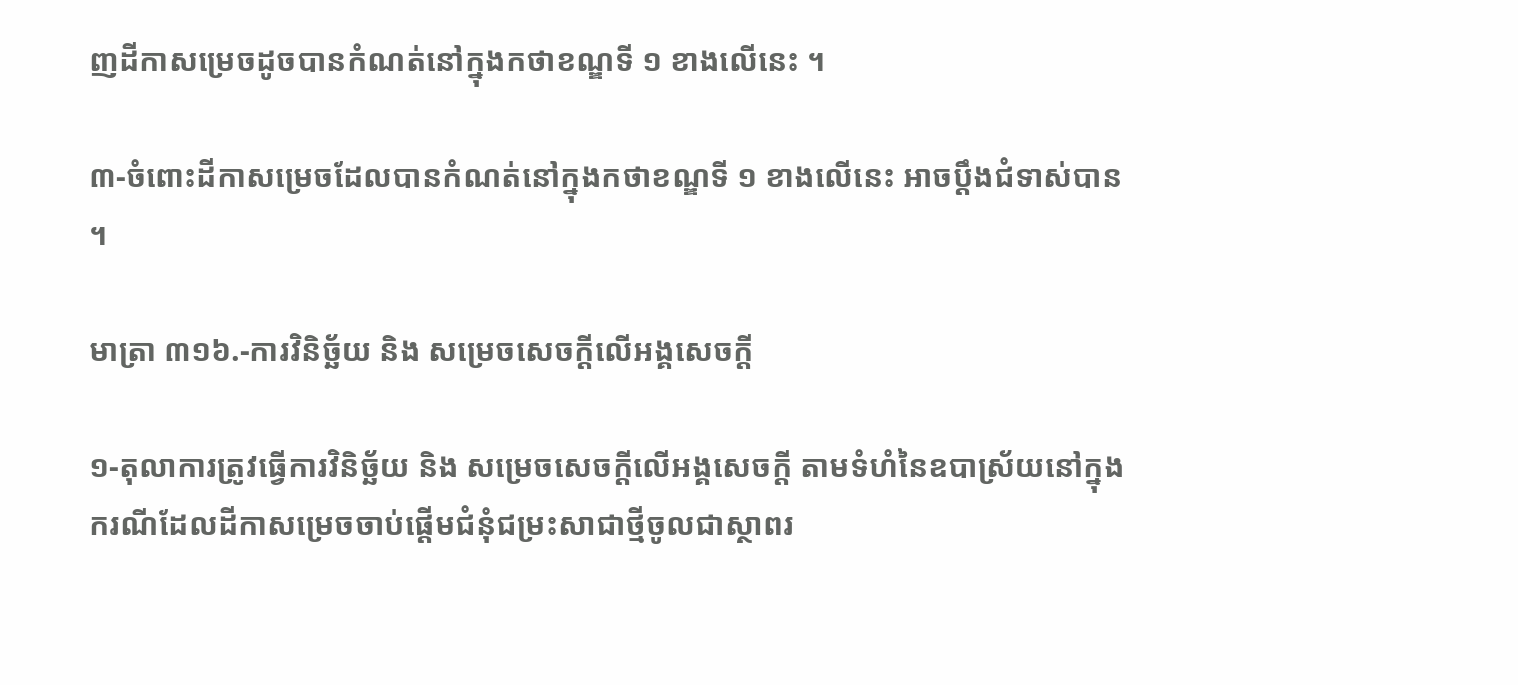ញដីកាសម្រេចដូចបានកំណត់នៅក្នុងកថាខណ្ឌទី ១ ខាងលើនេះ ។

៣-ចំពោះដីកាសម្រេចដែលបានកំណត់នៅក្នុងកថាខណ្ឌទី ១ ខាងលើនេះ អាចប្ដឹងជំទាស់បាន ។

មាត្រា ៣១៦.-ការវិនិច្ឆ័យ និង សម្រេចសេចក្តីលើអង្គសេចក្តី

១-តុលាការត្រូវធ្វើការវិនិច្ឆ័យ និង សម្រេចសេចក្តីលើអង្គសេចក្តី តាមទំហំនៃឧបាស្រ័យនៅក្នុងករណីដែលដីកាសម្រេចចាប់ផ្តើមជំនុំជម្រះសាជាថ្មីចូលជាស្ថាពរ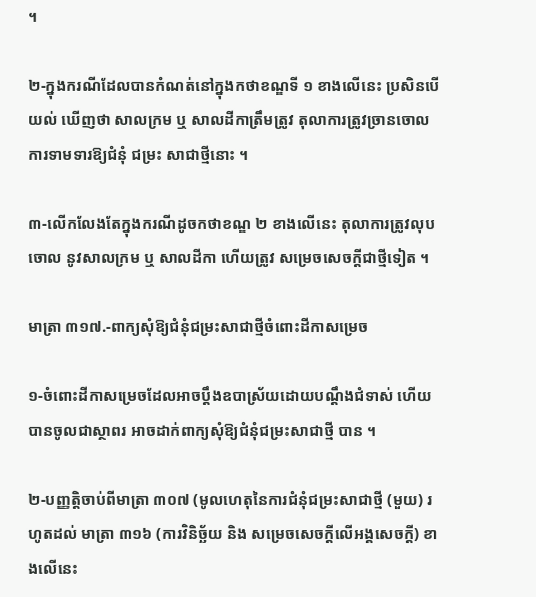។

២-ក្នុងករណីដែលបានកំណត់នៅក្នុងកថាខណ្ឌទី ១ ខាងលើនេះ ប្រសិនបើយល់ ឃើញថា សាលក្រម ឬ សាលដីកាត្រឹមត្រូវ តុលាការត្រូវច្រានចោលការទាមទារឱ្យជំនុំ ជម្រះ សាជាថ្មីនោះ ។

៣-លើកលែងតែក្នុងករណីដូចកថាខណ្ឌ ២ ខាងលើនេះ តុលាការត្រូវលុបចោល នូវសាលក្រម ឬ សាលដីកា ហើយត្រូវ សម្រេចសេចក្តីជាថ្មីទៀត ។

មាត្រា ៣១៧.-ពាក្យសុំឱ្យជំនុំជម្រះសាជាថ្មីចំពោះដីកាសម្រេច

១-ចំពោះដីកាសម្រេចដែលអាចប្តឹងឧបាស័្រយដោយបណ្តឹងជំទាស់ ហើយបានចូលជាស្ថាពរ អាចដាក់ពាក្យសុំឱ្យជំនុំជម្រះសាជាថ្មី បាន ។

២-បញ្ញត្តិចាប់ពីមាត្រា ៣០៧ (មូលហេតុនៃការជំនុំជម្រះសាជាថ្មី (មួយ) រហូតដល់ មាត្រា ៣១៦ (ការវិនិច្ឆ័យ និង សម្រេចសេចក្តីលើអង្គសេចក្តី) ខាងលើនេះ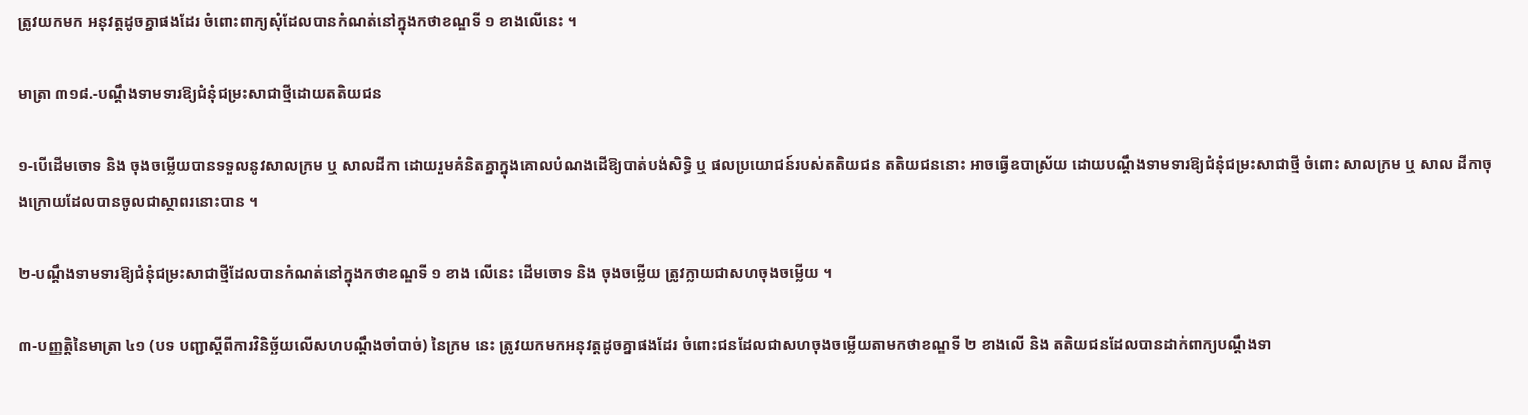ត្រូវយកមក អនុវត្តដូចគ្នាផងដែរ ចំពោះពាក្យសុំដែលបានកំណត់នៅក្នុងកថាខណ្ឌទី ១ ខាងលើនេះ ។

មាត្រា ៣១៨.-បណ្តឹងទាមទារឱ្យជំនុំជម្រះសាជាថ្មីដោយតតិយជន

១-បើដើមចោទ និង ចុងចម្លើយបានទទួលនូវសាលក្រម ឬ សាលដីកា ដោយរួមគំនិតគ្នាក្នុងគោលបំណងដើឱ្យបាត់បង់សិទ្ធិ ឬ ផលប្រយោជន៍របស់តតិយជន តតិយជននោះ អាចធ្វើឧបាស្រ័យ ដោយបណ្តឹងទាមទារឱ្យជំនុំជម្រះសាជាថ្មី ចំពោះ សាលក្រម ឬ សាល ដីកាចុងក្រោយដែលបានចូលជាស្ថាពរនោះបាន ។

២-បណ្ដឹងទាមទារឱ្យជំនុំជម្រះសាជាថ្មីដែលបានកំណត់នៅក្នុងកថាខណ្ឌទី ១ ខាង លើនេះ ដើមចោទ និង ចុងចម្លើយ ត្រូវក្លាយជាសហចុងចម្លើយ ។

៣-បញ្ញត្តិនៃមាត្រា ៤១ (បទ បញ្ជាស្តីពីការវិនិច្ឆ័យលើសហបណ្តឹងចាំបាច់) នៃក្រម នេះ ត្រូវយកមកអនុវត្តដូចគ្នាផងដែរ ចំពោះជនដែលជាសហចុងចម្លើយតាមកថាខណ្ឌទី ២ ខាងលើ និង តតិយជនដែលបានដាក់ពាក្យបណ្តឹងទា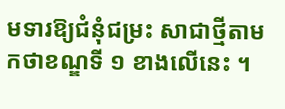មទារឱ្យជំនុំជម្រះ សាជាថ្មីតាមកថាខណ្ឌទី ១ ខាងលើនេះ ។